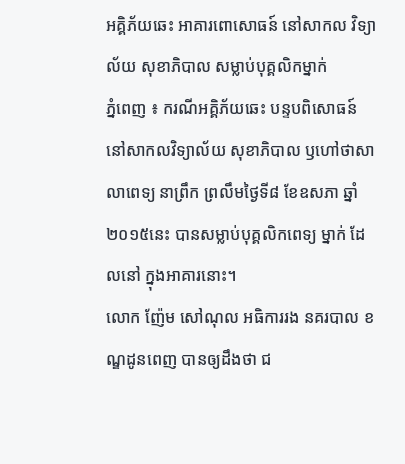អគ្គិភ័យឆេះ អាគារពោសោធន៍ នៅសាកល វិទ្យាល័យ សុខាភិបាល សម្លាប់បុគ្គលិកម្នាក់
ភ្នំពេញ ៖ ករណីអគ្គិភ័យឆេះ បន្ទបពិសោធន៍ នៅសាកលវិទ្យាល័យ សុខាភិបាល ឫហៅថាសាលាពេទ្យ នាព្រឹក ព្រលឹមថ្ងៃទី៨ ខែឧសភា ឆ្នាំ២០១៥នេះ បានសម្លាប់បុគ្គលិកពេទ្យ ម្នាក់ ដែលនៅ ក្នុងអាគារនោះ។
លោក ញ៉ែម សៅណុល អធិការរង នគរបាល ខណ្ឌដូនពេញ បានឲ្យដឹងថា ជ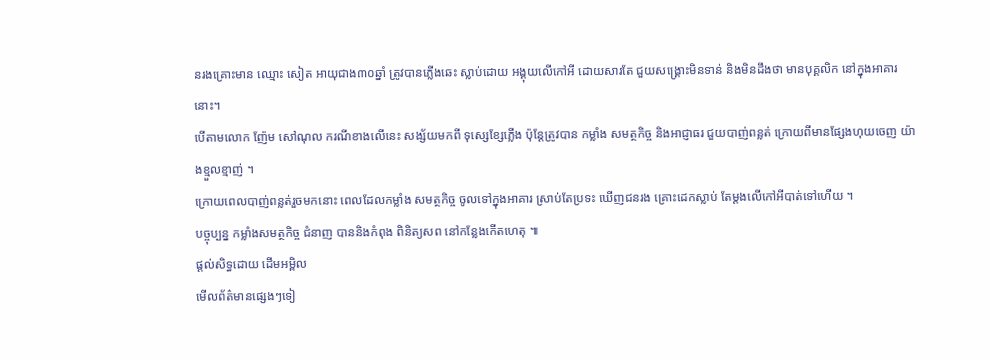នរងគ្រោះមាន ឈ្មោះ សៀត អាយុជាង៣០ឆ្នាំ ត្រូវបានភ្លើងឆេះ ស្លាប់ដោយ អង្គុយលើកៅអី ដោយសារតែ ជួយសង្គ្រោះមិនទាន់ និងមិនដឹងថា មានបុគ្គលិក នៅក្នុងអាគារនោះ។
បើតាមលោក ញ៉ែម សៅណុល ករណីខាងលើនេះ សង្ស័យមកពី ទុស្សេខ្សែភ្លើង ប៉ុន្តែត្រូវបាន កម្លាំង សមត្ថកិច្ច និងអាជ្ញាធរ ជួយបាញ់ពន្លត់ ក្រោយពីមានផ្សែងហុយចេញ យ៉ាងខ្មួលខ្មាញ់ ។
ក្រោយពេលបាញ់ពន្លត់រួចមកនោះ ពេលដែលកម្លាំង សមត្ថកិច្ច ចូលទៅក្នុងអាគារ ស្រាប់តែប្រទះ ឃើញជនរង គ្រោះដេកស្លាប់ តែម្តងលើកៅអីបាត់ទៅហើយ ។
បច្ចុប្បន្ន កម្លាំងសមត្ថកិច្ច ជំនាញ បាននិងកំពុង ពិនិត្យសព នៅកន្លែងកើតហេតុ ៕
ផ្តល់សិទ្ធដោយ ដើមអម្ពិល
មើលព័ត៌មានផ្សេងៗទៀ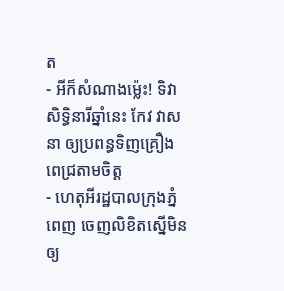ត
- អីក៏សំណាងម្ល៉េះ! ទិវាសិទ្ធិនារីឆ្នាំនេះ កែវ វាសនា ឲ្យប្រពន្ធទិញគ្រឿងពេជ្រតាមចិត្ត
- ហេតុអីរដ្ឋបាលក្រុងភ្នំពេញ ចេញលិខិតស្នើមិនឲ្យ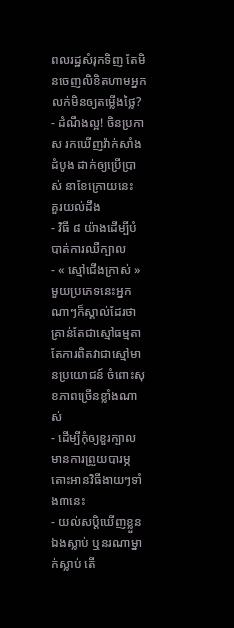ពលរដ្ឋសំរុកទិញ តែមិនចេញលិខិតហាមអ្នកលក់មិនឲ្យតម្លើងថ្លៃ?
- ដំណឹងល្អ! ចិនប្រកាស រកឃើញវ៉ាក់សាំងដំបូង ដាក់ឲ្យប្រើប្រាស់ នាខែក្រោយនេះ
គួរយល់ដឹង
- វិធី ៨ យ៉ាងដើម្បីបំបាត់ការឈឺក្បាល
- « ស្មៅជើងក្រាស់ » មួយប្រភេទនេះអ្នកណាៗក៏ស្គាល់ដែរថា គ្រាន់តែជាស្មៅធម្មតា តែការពិតវាជាស្មៅមានប្រយោជន៍ ចំពោះសុខភាពច្រើនខ្លាំងណាស់
- ដើម្បីកុំឲ្យខួរក្បាលមានការព្រួយបារម្ភ តោះអានវិធីងាយៗទាំង៣នេះ
- យល់សប្តិឃើញខ្លួនឯងស្លាប់ ឬនរណាម្នាក់ស្លាប់ តើ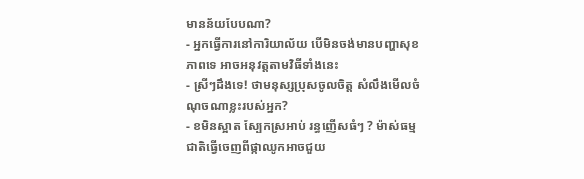មានន័យបែបណា?
- អ្នកធ្វើការនៅការិយាល័យ បើមិនចង់មានបញ្ហាសុខភាពទេ អាចអនុវត្តតាមវិធីទាំងនេះ
- ស្រីៗដឹងទេ! ថាមនុស្សប្រុសចូលចិត្ត សំលឹងមើលចំណុចណាខ្លះរបស់អ្នក?
- ខមិនស្អាត ស្បែកស្រអាប់ រន្ធញើសធំៗ ? ម៉ាស់ធម្មជាតិធ្វើចេញពីផ្កាឈូកអាចជួយ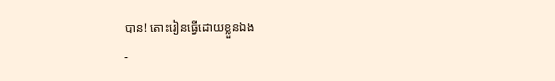បាន! តោះរៀនធ្វើដោយខ្លួនឯង
-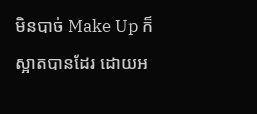មិនបាច់ Make Up ក៏ស្អាតបានដែរ ដោយអ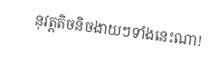នុវត្តតិចនិចងាយៗទាំងនេះណា!